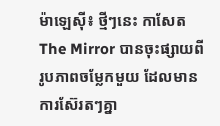ម៉ាឡេស៊ី៖ ថ្មីៗនេះ កាសែត The Mirror បានចុះផ្សាយពីរូបភាពចម្លែកមួយ ដែលមានការស៊ែរតៗគ្នា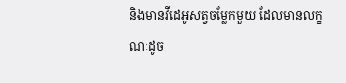និងមានវីដេអូសត្វចម្លែកមួយ ដែលមានលក្ខណៈដូច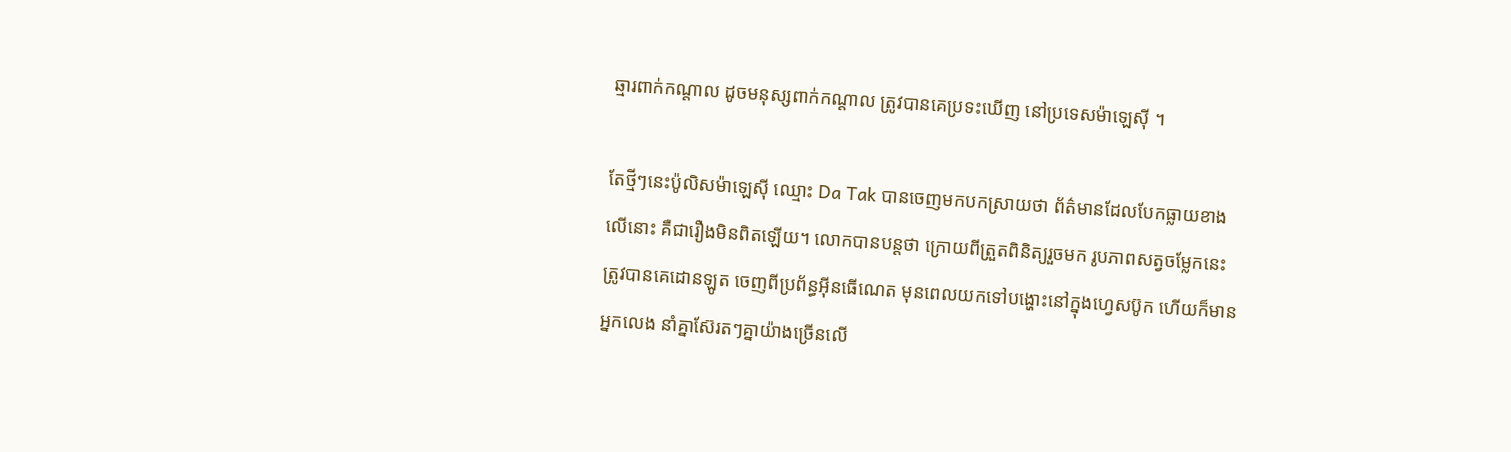ឆ្មារពាក់កណ្តាល ដូចមនុស្សពាក់កណ្តាល ត្រូវបានគេប្រទះឃើញ នៅប្រទេសម៉ាឡេស៊ី ។

តែថ្មីៗនេះប៉ូលិសម៉ាឡេស៊ី ឈ្មោះ Da Tak បានចេញមកបកស្រាយថា ព័ត៌មានដែលបែកធ្លាយខាងលើនោះ គឺជារឿងមិនពិតឡើយ។ លោកបានបន្តថា ក្រោយពីត្រួតពិនិត្យរួចមក រូបភាពសត្វចម្លែកនេះ ត្រូវបានគេដោនឡូត ចេញពីប្រព័ន្ធអ៊ីនធើណេត មុនពេលយកទៅបង្ហោះនៅក្នុងហ្វេសប៊ូក ហើយក៏មានអ្នកលេង នាំគ្នាស៊ែរតៗគ្នាយ៉ាងច្រើនលើ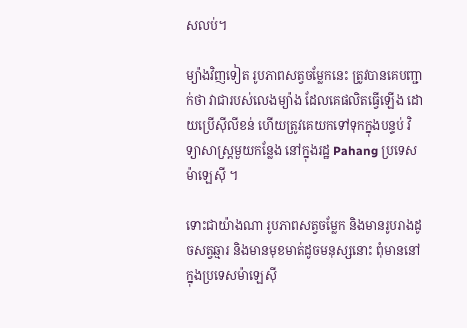សលប់។

ម្យ៉ាងវិញទៀត រូបភាពសត្វចម្លែកនេះ ត្រូវបានគេបញ្ជាក់ថា វាជារបស់លេងម្យ៉ាង ដែលគេផលិតធ្វើឡើង ដោយប្រើស៊ីលីខន់ ហើយត្រូវគេយកទៅទុកក្នុងបន្ទប់ វិទ្យាសាស្ត្រមួយកន្លែង នៅក្នុងរដ្ឋ Pahang ប្រទេសម៉ាឡេស៊ី ។

ទោះជាយ៉ាងណា រូបភាពសត្វចម្លែក និងមានរូបរាងដូចសត្វឆ្មារ និងមានមុខមាត់ដូចមនុស្សនោះ ពុំមាននៅក្នុងប្រទេសម៉ាឡេស៊ី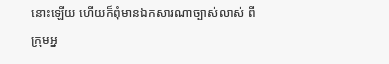នោះឡើយ ហើយក៏ពុំមានឯកសារណាច្បាស់លាស់ ពីក្រុមអ្ន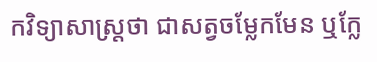កវិទ្យាសាស្ត្រថា ជាសត្វចម្លែកមែន ឬក្លែ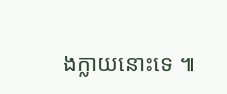ងក្លាយនោះទេ ៕